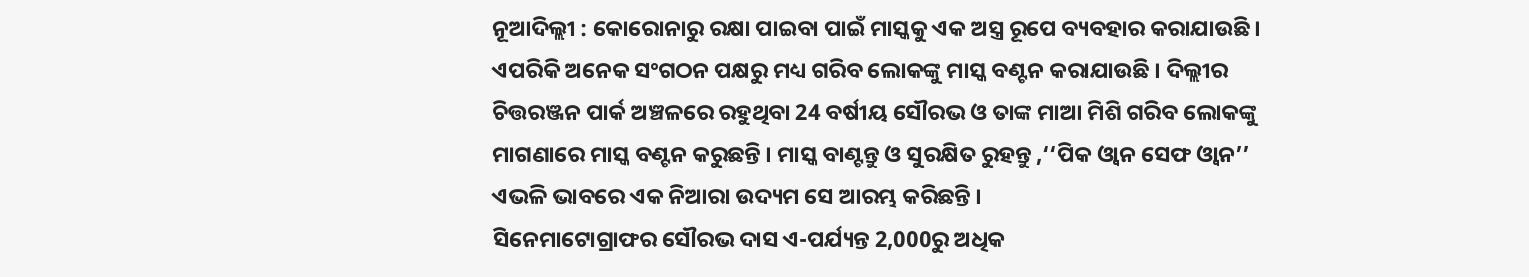ନୂଆଦିଲ୍ଲୀ : କୋରୋନାରୁ ରକ୍ଷା ପାଇବା ପାଇଁ ମାସ୍କକୁ ଏକ ଅସ୍ତ୍ର ରୂପେ ବ୍ୟବହାର କରାଯାଉଛି । ଏପରିକି ଅନେକ ସଂଗଠନ ପକ୍ଷରୁ ମଧ୍ୟ ଗରିବ ଲୋକଙ୍କୁ ମାସ୍କ ବଣ୍ଟନ କରାଯାଉଛି । ଦିଲ୍ଲୀର ଚିତ୍ତରଞ୍ଜନ ପାର୍କ ଅଞ୍ଚଳରେ ରହୁଥିବା 24 ବର୍ଷୀୟ ସୌରଭ ଓ ତାଙ୍କ ମାଆ ମିଶି ଗରିବ ଲୋକଙ୍କୁ ମାଗଣାରେ ମାସ୍କ ବଣ୍ଟନ କରୁଛନ୍ତି । ମାସ୍କ ବାଣ୍ଟନ୍ତୁ ଓ ସୁରକ୍ଷିତ ରୁହନ୍ତୁ ,‘‘ପିକ ଓ୍ବାନ ସେଫ ଓ୍ବାନ’’ ଏଭଳି ଭାବରେ ଏକ ନିଆରା ଉଦ୍ୟମ ସେ ଆରମ୍ଭ କରିଛନ୍ତି ।
ସିନେମାଟୋଗ୍ରାଫର ସୌରଭ ଦାସ ଏ-ପର୍ଯ୍ୟନ୍ତ 2,000ରୁ ଅଧିକ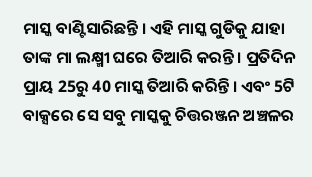ମାସ୍କ ବାଣ୍ଟିସାରିଛନ୍ତି । ଏହି ମାସ୍କ ଗୁଡିକୁ ଯାହା ତାଙ୍କ ମା ଲକ୍ଷ୍ମୀ ଘରେ ତିଆରି କରନ୍ତି । ପ୍ରତିଦିନ ପ୍ରାୟ 25ରୁ 40 ମାସ୍କ ତିଆରି କରିନ୍ତି । ଏବଂ 5ଟି ବାକ୍ସରେ ସେ ସବୁ ମାସ୍କକୁ ଚିତ୍ତରଞ୍ଜନ ଅଞ୍ଚଳର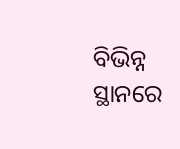ବିଭିନ୍ନ ସ୍ଥାନରେ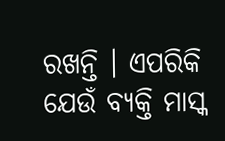ରଖନ୍ତି । ଏପରିକି ଯେଉଁ ବ୍ୟକ୍ତି ମାସ୍କ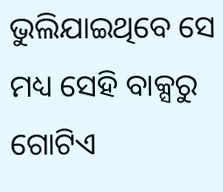ଭୁଲିଯାଇଥିବେ ସେ ମଧ୍ୟ ସେହି ବାକ୍ସରୁ ଗୋଟିଏ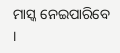ମାସ୍କ ନେଇପାରିବେ ।